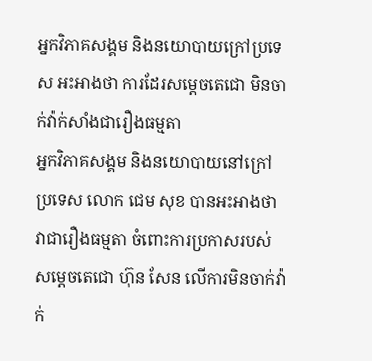អ្នកវិភាគសង្គម និងនយោបាយក្រៅប្រទេស អះអាងថា ការដែរសម្ដេចតេជោ មិនចាក់វ៉ាក់សាំងជារឿងធម្មតា
អ្នកវិភាគសង្គម និងនយោបាយនៅក្រៅប្រទេស លោក ជេម សុខ បានអះអាងថា វាជារឿងធម្មតា ចំពោះការប្រកាសរបស់សម្តេចតេជោ ហ៊ុន សែន លើការមិនចាក់វ៉ាក់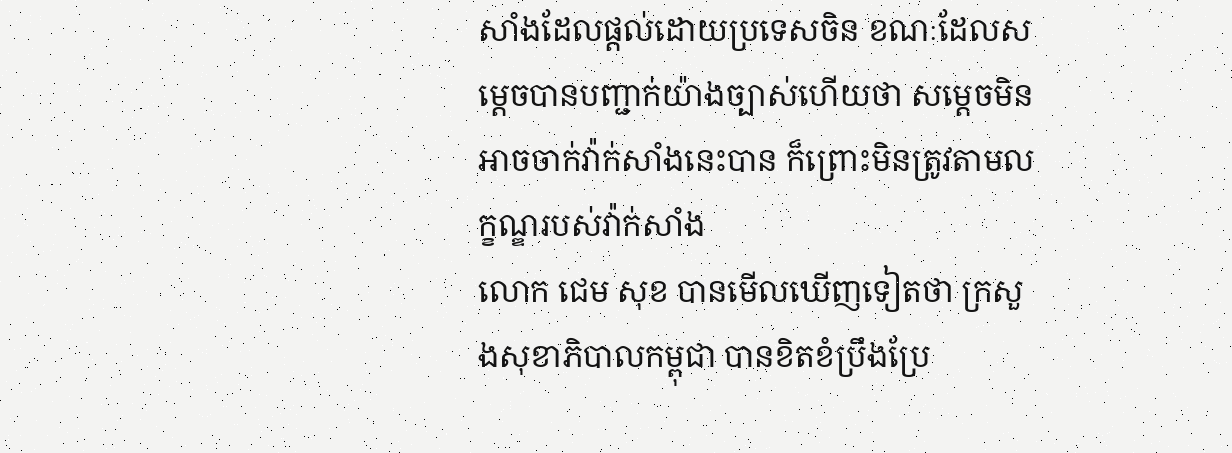សាំងដែលផ្តល់ដោយប្រទេសចិន ខណៈដែលសម្តេចបានបញ្ជាក់យ៉ាងច្បាស់ហើយថា សម្តេចមិនអាចចាក់វ៉ាក់សាំងនេះបាន ក៏ព្រោះមិនត្រូវតាមលក្ខណ្ឌរបស់វ៉ាក់សាំង
លោក ជេម សុខ បានមើលឃើញទៀតថា ក្រសួងសុខាភិបាលកម្ពុជា បានខិតខំប្រឹងប្រែ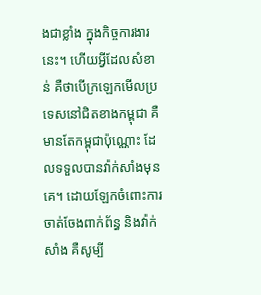ងជាខ្លាំង ក្នុងកិច្ចការងារនេះ។ ហើយអ្វីដែលសំខាន់ គឺថាបើក្រឡេកមើលប្រទេសនៅជិតខាងកម្ពុជា គឺមានតែកម្ពុជាប៉ុណ្ណោះ ដែលទទួលបានវ៉ាក់សាំងមុនគេ។ ដោយឡែកចំពោះការចាត់ចែងពាក់ព័ន្ធ និងវ៉ាក់សាំង គឺសូម្បី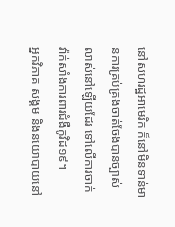នៅសហរដ្ឋអាមេរិក ក៏នៅមិនទាន់មានការគ្រប់គ្រងចាត់ចែងបានច្បាស់លាស់នៅឡើយដែរ ទៅលើការចាក់ វ៉ាក់សាំងការពារជំងឺកូវិដ១៩។
អ្នកវិភាគ សង្គម និងនយោបាយនៅ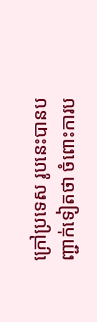ក្រៅប្រទេស រូបនេះបានបញ្ជាក់ទៀតថា ចំពោះការប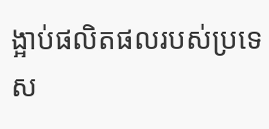ង្អាប់ផលិតផលរបស់ប្រទេស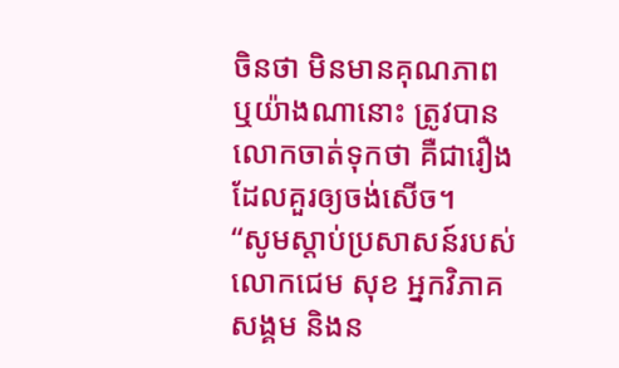ចិនថា មិនមានគុណភាព ឬយ៉ាងណានោះ ត្រូវបានលោកចាត់ទុកថា គឺជារឿងដែលគួរឲ្យចង់សើច។
“សូមស្តាប់ប្រសាសន៍របស់លោកជេម សុខ អ្នកវិភាគសង្គម និងន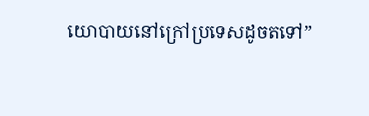យោបាយនៅក្រៅប្រទេសដូចតទៅ”